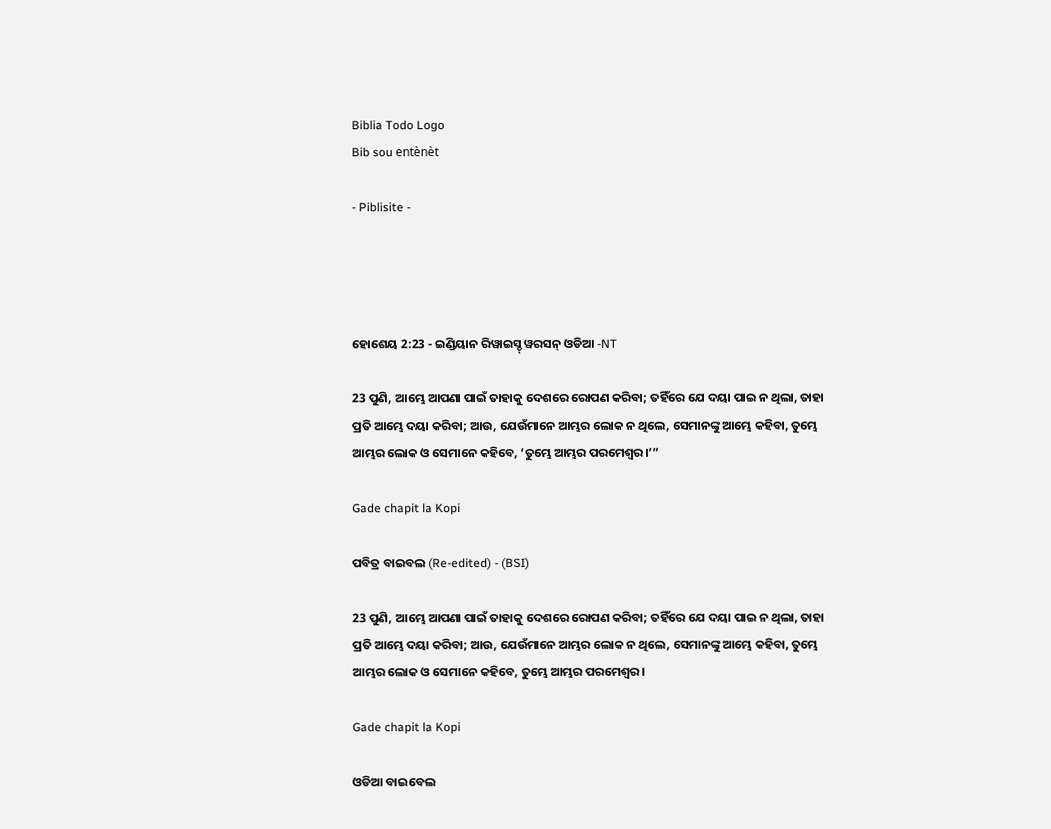Biblia Todo Logo
Bib sou entènèt

- Piblisite -




ହୋଶେୟ 2:23 - ଇଣ୍ଡିୟାନ ରିୱାଇସ୍ଡ୍ ୱରସନ୍ ଓଡିଆ -NT

23 ପୁଣି, ଆମ୍ଭେ ଆପଣା ପାଇଁ ତାହାକୁ ଦେଶରେ ରୋପଣ କରିବା; ତହିଁରେ ଯେ ଦୟା ପାଇ ନ ଥିଲା, ତାହା ପ୍ରତି ଆମ୍ଭେ ଦୟା କରିବା; ଆଉ, ଯେଉଁମାନେ ଆମ୍ଭର ଲୋକ ନ ଥିଲେ, ସେମାନଙ୍କୁ ଆମ୍ଭେ କହିବା, ତୁମ୍ଭେ ଆମ୍ଭର ଲୋକ ଓ ସେମାନେ କହିବେ, ‘ତୁମ୍ଭେ ଆମ୍ଭର ପରମେଶ୍ୱର।’”

Gade chapit la Kopi

ପବିତ୍ର ବାଇବଲ (Re-edited) - (BSI)

23 ପୁଣି, ଆମ୍ଭେ ଆପଣା ପାଇଁ ତାହାକୁ ଦେଶରେ ରୋପଣ କରିବା; ତହିଁରେ ଯେ ଦୟା ପାଇ ନ ଥିଲା, ତାହା ପ୍ରତି ଆମ୍ଭେ ଦୟା କରିବା; ଆଉ, ଯେଉଁମାନେ ଆମ୍ଭର ଲୋକ ନ ଥିଲେ, ସେମାନଙ୍କୁ ଆମ୍ଭେ କହିବା, ତୁମ୍ଭେ ଆମ୍ଭର ଲୋକ ଓ ସେମାନେ କହିବେ, ତୁମ୍ଭେ ଆମ୍ଭର ପରମେଶ୍ଵର।

Gade chapit la Kopi

ଓଡିଆ ବାଇବେଲ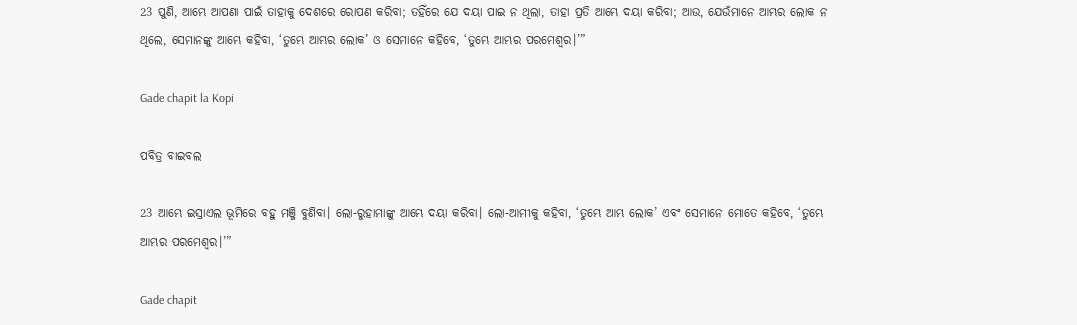23 ପୁଣି, ଆମ୍ଭେ ଆପଣା ପାଇଁ ତାହାକୁ ଦେଶରେ ରୋପଣ କରିବା; ତହିଁରେ ଯେ ଦୟା ପାଇ ନ ଥିଲା, ତାହା ପ୍ରତି ଆମ୍ଭେ ଦୟା କରିବା; ଆଉ, ଯେଉଁମାନେ ଆମ୍ଭର ଲୋକ ନ ଥିଲେ, ସେମାନଙ୍କୁ ଆମ୍ଭେ କହିବା, ‘ତୁମ୍ଭେ ଆମ୍ଭର ଲୋକ’ ଓ ସେମାନେ କହିବେ, ‘ତୁମ୍ଭେ ଆମ୍ଭର ପରମେଶ୍ୱର।’”

Gade chapit la Kopi

ପବିତ୍ର ବାଇବଲ

23 ଆମ୍ଭେ ଇସ୍ରାଏଲ ଭୂମିରେ ବହୁ ମଞ୍ଜି ବୁଣିବା। ଲୋ-ରୁହାମାଙ୍କୁ ଆମ୍ଭେ ଦୟା କରିବା। ଲୋ-ଆମୀକୁ କହିବା, ‘ତୁମ୍ଭେ ଆମ୍ଭ ଲୋକ’ ଏବଂ ସେମାନେ ମୋତେ କହିବେ, ‘ତୁମ୍ଭେ ଆମ୍ଭର ପରମେଶ୍ୱର।’”

Gade chapit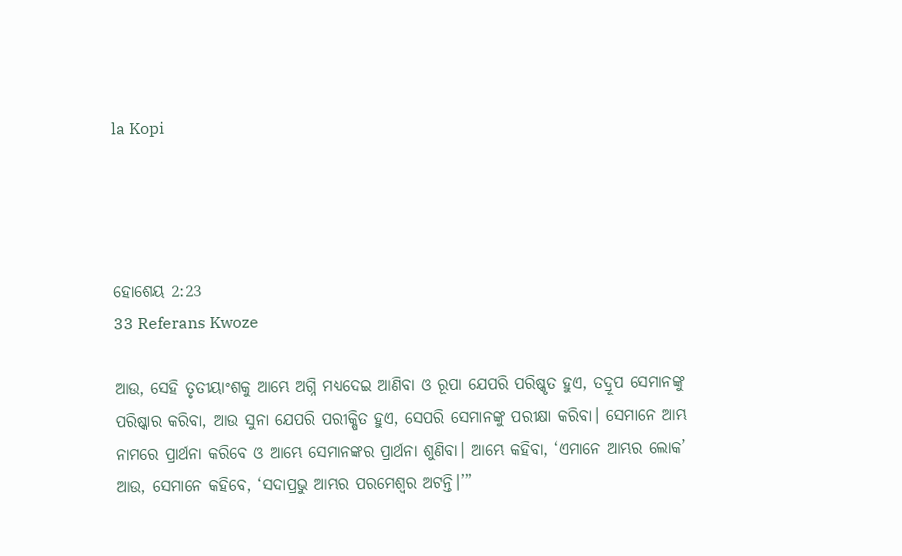la Kopi




ହୋଶେୟ 2:23
33 Referans Kwoze

ଆଉ, ସେହି ତୃତୀୟାଂଶକୁ ଆମ୍ଭେ ଅଗ୍ନି ମଧ୍ୟଦେଇ ଆଣିବା ଓ ରୂପା ଯେପରି ପରିଷ୍କୃତ ହୁଏ, ତଦ୍ରୂପ ସେମାନଙ୍କୁ ପରିଷ୍କାର କରିବା, ଆଉ ସୁନା ଯେପରି ପରୀକ୍ଷିତ ହୁଏ, ସେପରି ସେମାନଙ୍କୁ ପରୀକ୍ଷା କରିବା। ସେମାନେ ଆମ୍ଭ ନାମରେ ପ୍ରାର୍ଥନା କରିବେ ଓ ଆମ୍ଭେ ସେମାନଙ୍କର ପ୍ରାର୍ଥନା ଶୁଣିବା। ଆମ୍ଭେ କହିବା, ‘ଏମାନେ ଆମ୍ଭର ଲୋକ’ ଆଉ, ସେମାନେ କହିବେ, ‘ସଦାପ୍ରଭୁ ଆମ୍ଭର ପରମେଶ୍ୱର ଅଟନ୍ତି।’”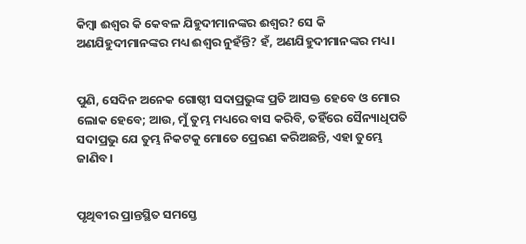କିମ୍ବା ଈଶ୍ବର କି କେବଳ ଯିହୁଦୀମାନଙ୍କର ଈଶ୍ବର? ସେ କି ଅଣଯିହୁଦୀମାନଙ୍କର ମଧ୍ୟ ଈଶ୍ବର ନୁହଁନ୍ତି? ହଁ, ଅଣଯିହୁଦୀମାନଙ୍କର ମଧ୍ୟ।


ପୁଣି, ସେଦିନ ଅନେକ ଗୋଷ୍ଠୀ ସଦାପ୍ରଭୁଙ୍କ ପ୍ରତି ଆସକ୍ତ ହେବେ ଓ ମୋର ଲୋକ ହେବେ; ଆଉ, ମୁଁ ତୁମ୍ଭ ମଧ୍ୟରେ ବାସ କରିବି, ତହିଁରେ ସୈନ୍ୟାଧିପତି ସଦାପ୍ରଭୁ ଯେ ତୁମ୍ଭ ନିକଟକୁ ମୋତେ ପ୍ରେରଣ କରିଅଛନ୍ତି, ଏହା ତୁମ୍ଭେ ଜାଣିବ।


ପୃଥିବୀର ପ୍ରାନ୍ତସ୍ଥିତ ସମସ୍ତେ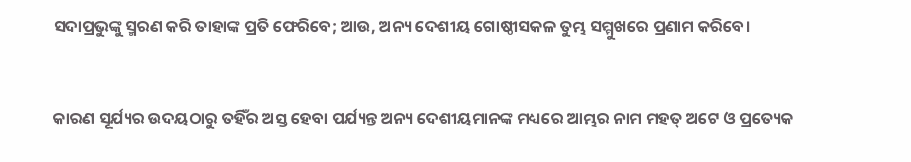ସଦାପ୍ରଭୁଙ୍କୁ ସ୍ମରଣ କରି ତାହାଙ୍କ ପ୍ରତି ଫେରିବେ; ଆଉ, ଅନ୍ୟ ଦେଶୀୟ ଗୋଷ୍ଠୀସକଳ ତୁମ୍ଭ ସମ୍ମୁଖରେ ପ୍ରଣାମ କରିବେ।


କାରଣ ସୂର୍ଯ୍ୟର ଉଦୟଠାରୁ ତହିଁର ଅସ୍ତ ହେବା ପର୍ଯ୍ୟନ୍ତ ଅନ୍ୟ ଦେଶୀୟମାନଙ୍କ ମଧ୍ୟରେ ଆମ୍ଭର ନାମ ମହତ୍ ଅଟେ ଓ ପ୍ରତ୍ୟେକ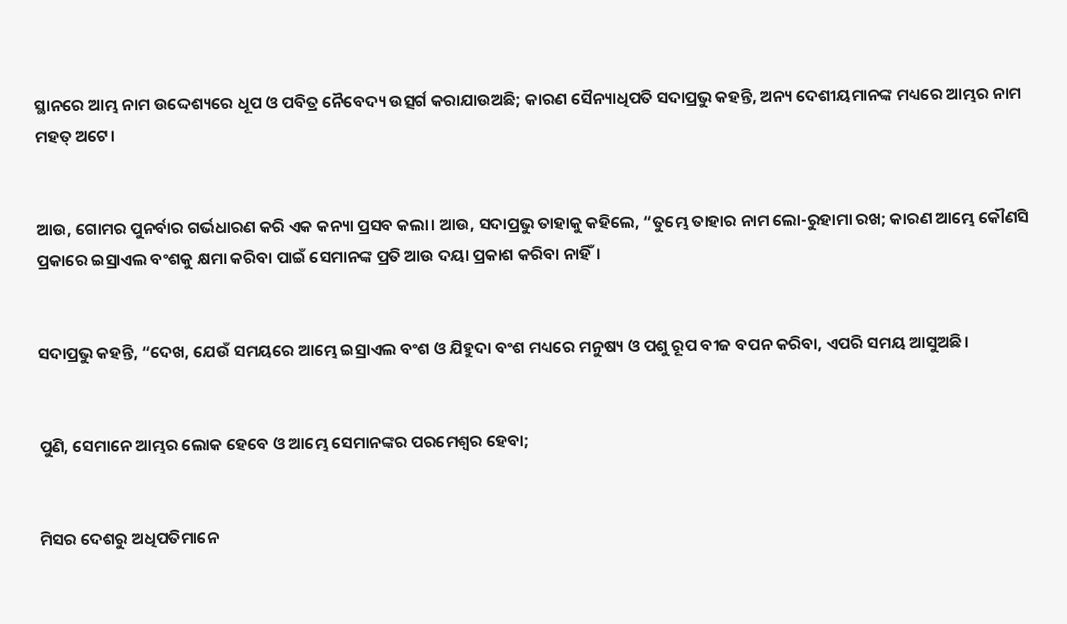ସ୍ଥାନରେ ଆମ୍ଭ ନାମ ଉଦ୍ଦେଶ୍ୟରେ ଧୂପ ଓ ପବିତ୍ର ନୈବେଦ୍ୟ ଉତ୍ସର୍ଗ କରାଯାଉଅଛି; କାରଣ ସୈନ୍ୟାଧିପତି ସଦାପ୍ରଭୁ କହନ୍ତି, ଅନ୍ୟ ଦେଶୀୟମାନଙ୍କ ମଧ୍ୟରେ ଆମ୍ଭର ନାମ ମହତ୍ ଅଟେ।


ଆଉ, ଗୋମର ପୁନର୍ବାର ଗର୍ଭଧାରଣ କରି ଏକ କନ୍ୟା ପ୍ରସବ କଲା। ଆଉ, ସଦାପ୍ରଭୁ ତାହାକୁ କହିଲେ, “ତୁମ୍ଭେ ତାହାର ନାମ ଲୋ-ରୁହାମା ରଖ; କାରଣ ଆମ୍ଭେ କୌଣସି ପ୍ରକାରେ ଇସ୍ରାଏଲ ବଂଶକୁ କ୍ଷମା କରିବା ପାଇଁ ସେମାନଙ୍କ ପ୍ରତି ଆଉ ଦୟା ପ୍ରକାଶ କରିବା ନାହିଁ।


ସଦାପ୍ରଭୁ କହନ୍ତି, “ଦେଖ, ଯେଉଁ ସମୟରେ ଆମ୍ଭେ ଇସ୍ରାଏଲ ବଂଶ ଓ ଯିହୁଦା ବଂଶ ମଧ୍ୟରେ ମନୁଷ୍ୟ ଓ ପଶୁ ରୂପ ବୀଜ ବପନ କରିବା, ଏପରି ସମୟ ଆସୁଅଛି।


ପୁଣି, ସେମାନେ ଆମ୍ଭର ଲୋକ ହେବେ ଓ ଆମ୍ଭେ ସେମାନଙ୍କର ପରମେଶ୍ୱର ହେବା;


ମିସର ଦେଶରୁ ଅଧିପତିମାନେ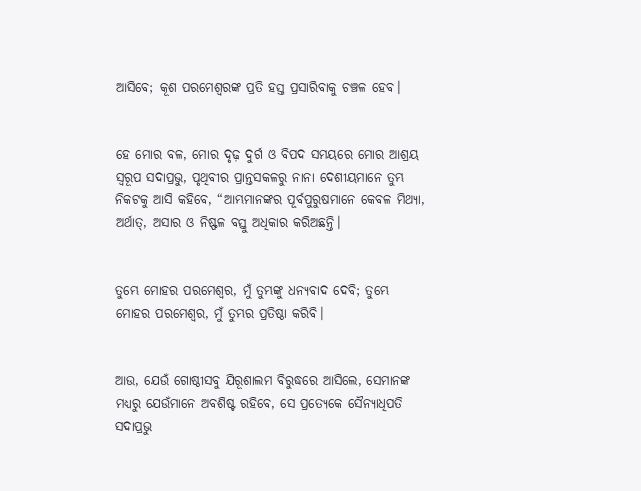ଆସିବେ; କୂଶ ପରମେଶ୍ୱରଙ୍କ ପ୍ରତି ହସ୍ତ ପ୍ରସାରିବାକୁ ଚଞ୍ଚଳ ହେବ।


ହେ ମୋର ବଳ, ମୋର ଦୃଢ଼ ଦୁର୍ଗ ଓ ବିପଦ ସମୟରେ ମୋର ଆଶ୍ରୟ ସ୍ୱରୂପ ସଦାପ୍ରଭୁ, ପୃଥିବୀର ପ୍ରାନ୍ତସକଳରୁ ନାନା ଦେଶୀୟମାନେ ତୁମ୍ଭ ନିକଟକୁ ଆସି କହିବେ, “ଆମ୍ଭମାନଙ୍କର ପୂର୍ବପୁରୁଷମାନେ କେବଳ ମିଥ୍ୟା, ଅର୍ଥାତ୍‍, ଅସାର ଓ ନିଷ୍ଫଳ ବସ୍ତୁ ଅଧିକାର କରିଅଛନ୍ତି।


ତୁମ୍ଭେ ମୋହର ପରମେଶ୍ୱର, ମୁଁ ତୁମ୍ଭଙ୍କୁ ଧନ୍ୟବାଦ ଦେବି; ତୁମ୍ଭେ ମୋହର ପରମେଶ୍ୱର, ମୁଁ ତୁମ୍ଭର ପ୍ରତିଷ୍ଠା କରିବି।


ଆଉ, ଯେଉଁ ଗୋଷ୍ଠୀସବୁ ଯିରୂଶାଲମ ବିରୁଦ୍ଧରେ ଆସିଲେ, ସେମାନଙ୍କ ମଧ୍ୟରୁ ଯେଉଁମାନେ ଅବଶିଷ୍ଟ ରହିବେ, ସେ ପ୍ରତ୍ୟେକେ ସୈନ୍ୟାଧିପତି ସଦାପ୍ରଭୁ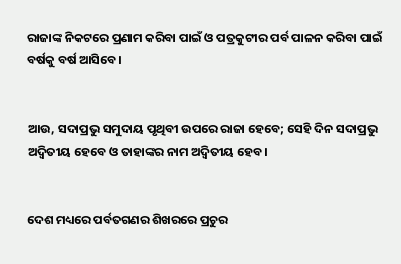ରାଜାଙ୍କ ନିକଟରେ ପ୍ରଣାମ କରିବା ପାଇଁ ଓ ପତ୍ରକୁଟୀର ପର୍ବ ପାଳନ କରିବା ପାଇଁ ବର୍ଷକୁ ବର୍ଷ ଆସିବେ।


ଆଉ, ସଦାପ୍ରଭୁ ସମୁଦାୟ ପୃଥିବୀ ଉପରେ ରାଜା ହେବେ; ସେହି ଦିନ ସଦାପ୍ରଭୁ ଅଦ୍ୱିତୀୟ ହେବେ ଓ ତାହାଙ୍କର ନାମ ଅଦ୍ୱିତୀୟ ହେବ।


ଦେଶ ମଧ୍ୟରେ ପର୍ବତଗଣର ଶିଖରରେ ପ୍ରଚୁର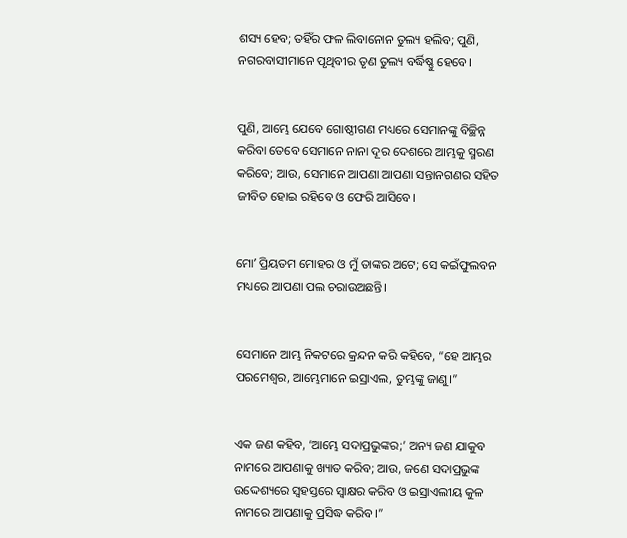ଶସ୍ୟ ହେବ; ତହିଁର ଫଳ ଲିବାନୋନ ତୁଲ୍ୟ ହଲିବ; ପୁଣି, ନଗରବାସୀମାନେ ପୃଥିବୀର ତୃଣ ତୁଲ୍ୟ ବର୍ଦ୍ଧିଷ୍ଣୁ ହେବେ।


ପୁଣି, ଆମ୍ଭେ ଯେବେ ଗୋଷ୍ଠୀଗଣ ମଧ୍ୟରେ ସେମାନଙ୍କୁ ବିଚ୍ଛିନ୍ନ କରିବା ତେବେ ସେମାନେ ନାନା ଦୂର ଦେଶରେ ଆମ୍ଭକୁ ସ୍ମରଣ କରିବେ; ଆଉ, ସେମାନେ ଆପଣା ଆପଣା ସନ୍ତାନଗଣର ସହିତ ଜୀବିତ ହୋଇ ରହିବେ ଓ ଫେରି ଆସିବେ।


ମୋʼ ପ୍ରିୟତମ ମୋହର ଓ ମୁଁ ତାଙ୍କର ଅଟେ; ସେ କଇଁଫୁଲବନ ମଧ୍ୟରେ ଆପଣା ପଲ ଚରାଉଅଛନ୍ତି।


ସେମାନେ ଆମ୍ଭ ନିକଟରେ କ୍ରନ୍ଦନ କରି କହିବେ, “ହେ ଆମ୍ଭର ପରମେଶ୍ୱର, ଆମ୍ଭେମାନେ ଇସ୍ରାଏଲ, ତୁମ୍ଭଙ୍କୁ ଜାଣୁ।”


ଏକ ଜଣ କହିବ, ‘ଆମ୍ଭେ ସଦାପ୍ରଭୁଙ୍କର;’ ଅନ୍ୟ ଜଣ ଯାକୁବ ନାମରେ ଆପଣାକୁ ଖ୍ୟାତ କରିବ; ଆଉ, ଜଣେ ସଦାପ୍ରଭୁଙ୍କ ଉଦ୍ଦେଶ୍ୟରେ ସ୍ୱହସ୍ତରେ ସ୍ୱାକ୍ଷର କରିବ ଓ ଇସ୍ରାଏଲୀୟ କୁଳ ନାମରେ ଆପଣାକୁ ପ୍ରସିଦ୍ଧ କରିବ।”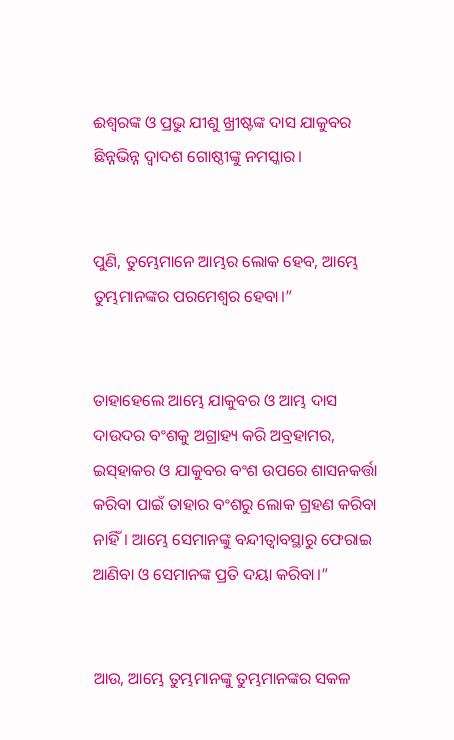ଈଶ୍ବରଙ୍କ ଓ ପ୍ରଭୁ ଯୀଶୁ ଖ୍ରୀଷ୍ଟଙ୍କ ଦାସ ଯାକୁବର ଛିନ୍ନଭିନ୍ନ ଦ୍ୱାଦଶ ଗୋଷ୍ଠୀଙ୍କୁ ନମସ୍କାର।


ପୁଣି, ତୁମ୍ଭେମାନେ ଆମ୍ଭର ଲୋକ ହେବ, ଆମ୍ଭେ ତୁମ୍ଭମାନଙ୍କର ପରମେଶ୍ୱର ହେବା।”


ତାହାହେଲେ ଆମ୍ଭେ ଯାକୁବର ଓ ଆମ୍ଭ ଦାସ ଦାଉଦର ବଂଶକୁ ଅଗ୍ରାହ୍ୟ କରି ଅବ୍ରହାମର, ଇସ୍‌ହାକର ଓ ଯାକୁବର ବଂଶ ଉପରେ ଶାସନକର୍ତ୍ତା କରିବା ପାଇଁ ତାହାର ବଂଶରୁ ଲୋକ ଗ୍ରହଣ କରିବା ନାହିଁ। ଆମ୍ଭେ ସେମାନଙ୍କୁ ବନ୍ଦୀତ୍ୱାବସ୍ଥାରୁ ଫେରାଇ ଆଣିବା ଓ ସେମାନଙ୍କ ପ୍ରତି ଦୟା କରିବା।”


ଆଉ, ଆମ୍ଭେ ତୁମ୍ଭମାନଙ୍କୁ ତୁମ୍ଭମାନଙ୍କର ସକଳ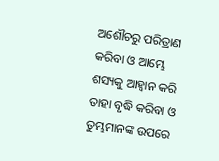ଅଶୌଚରୁ ପରିତ୍ରାଣ କରିବା ଓ ଆମ୍ଭେ ଶସ୍ୟକୁ ଆହ୍ୱାନ କରି ତାହା ବୃଦ୍ଧି କରିବା ଓ ତୁମ୍ଭମାନଙ୍କ ଉପରେ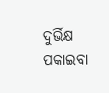ଦୁର୍ଭିକ୍ଷ ପକାଇବା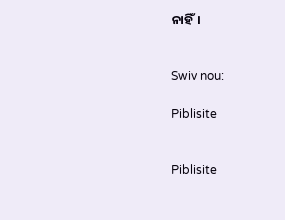ନାହିଁ।


Swiv nou:

Piblisite


Piblisite